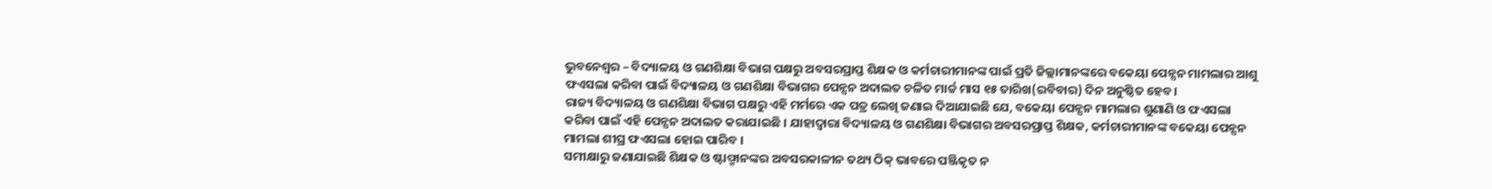ଭୁବନେଶ୍ୱର – ବିଦ୍ୟାଳୟ ଓ ଗଣଶିକ୍ଷା ବିଭାଗ ପକ୍ଷରୁ ଅବସରପ୍ରାପ୍ତ ଶିକ୍ଷକ ଓ କର୍ମଚାରୀମାନଙ୍କ ପାଇଁ ପ୍ରତି ଜିଲ୍ଲାମାନଙ୍କରେ ବକେୟା ପେନ୍ସନ ମାମଲାର ଆଶୁ ଫଏସଲା କରିବା ପାଇଁ ବିଦ୍ୟାଳୟ ଓ ଗଣଶିକ୍ଷା ବିଭାଗର ପେନ୍ସନ ଅଦାଲତ ଚଳିତ ମାର୍ଚ୍ଚ ମାସ ୧୫ ତାରିଖ(ରବିବାର) ଦିନ ଅନୁଷ୍ଠିତ ହେବ ।
ରାଜ୍ୟ ବିଦ୍ୟାଳୟ ଓ ଗଣଶିକ୍ଷା ବିଭାଗ ପକ୍ଷରୁ ଏହି ମର୍ମରେ ଏକ ପତ୍ର ଲେଖି ଜଣାଇ ଦିଆଯାଇଛି ଯେ, ବକେୟା ପେନ୍ସନ ମାମଲାର ଶୁଣାଣି ଓ ଫଏସଲା କରିବା ପାଇଁ ଏହି ପେନ୍ସନ ଅଦାଲତ କରାଯାଇଛି । ଯାହାଦ୍ୱାରା ବିଦ୍ୟାଳୟ ଓ ଗଣଶିକ୍ଷା ବିଭାଗର ଅବସରପ୍ରାପ୍ତ ଶିକ୍ଷକ, କର୍ମଚାରୀମାନଙ୍କ ବକେୟା ପେନ୍ସନ ମାମଲା ଶୀଘ୍ର ଫଏସଲା ହୋଇ ପାରିବ ।
ସମୀକ୍ଷାରୁ ଜଣାଯାଇଛି ଶିକ୍ଷକ ଓ ଷ୍ଟାଫ୍ମାନଙ୍କର ଅବସରକାଳୀନ ତଥ୍ୟ ଠିକ୍ ଭାବରେ ପଞ୍ଜିକୃତ ନ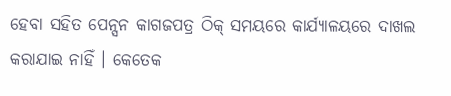ହେବା ସହିତ ପେନ୍ସନ କାଗଜପତ୍ର ଠିକ୍ ସମୟରେ କାର୍ଯ୍ୟାଳୟରେ ଦାଖଲ କରାଯାଇ ନାହିଁ । କେତେକ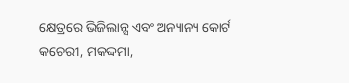କ୍ଷେତ୍ରରେ ଭିଜିଲାନ୍ସ ଏବଂ ଅନ୍ୟାନ୍ୟ କୋର୍ଟ କଚେରୀ, ମକଦ୍ଦମା,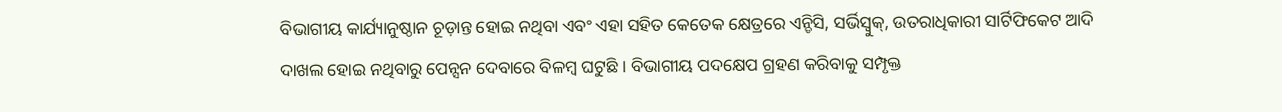ବିଭାଗୀୟ କାର୍ଯ୍ୟାନୁଷ୍ଠାନ ଚୂଡ଼ାନ୍ତ ହୋଇ ନଥିବା ଏବଂ ଏହା ସହିତ କେତେକ କ୍ଷେତ୍ରରେ ଏନ୍ଡିସି, ସର୍ଭିସ୍ବୁକ୍, ଉତରାଧିକାରୀ ସାର୍ଟିଫିକେଟ ଆଦି ଦାଖଲ ହୋଇ ନଥିବାରୁ ପେନ୍ସନ ଦେବାରେ ବିଳମ୍ବ ଘଟୁଛି । ବିଭାଗୀୟ ପଦକ୍ଷେପ ଗ୍ରହଣ କରିବାକୁ ସମ୍ପୃକ୍ତ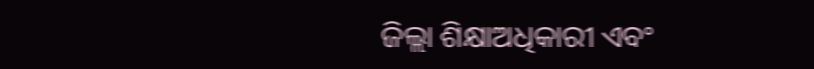ଜିଲ୍ଲା ଶିକ୍ଷାଅଧିକାରୀ ଏବଂ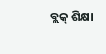ବ୍ଲକ୍ ଶିକ୍ଷା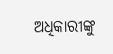ଅଧିକାରୀଙ୍କୁ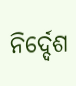ନିର୍ଦ୍ଦେଶ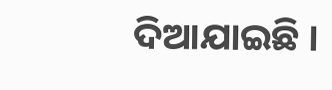ଦିଆଯାଇଛି ।